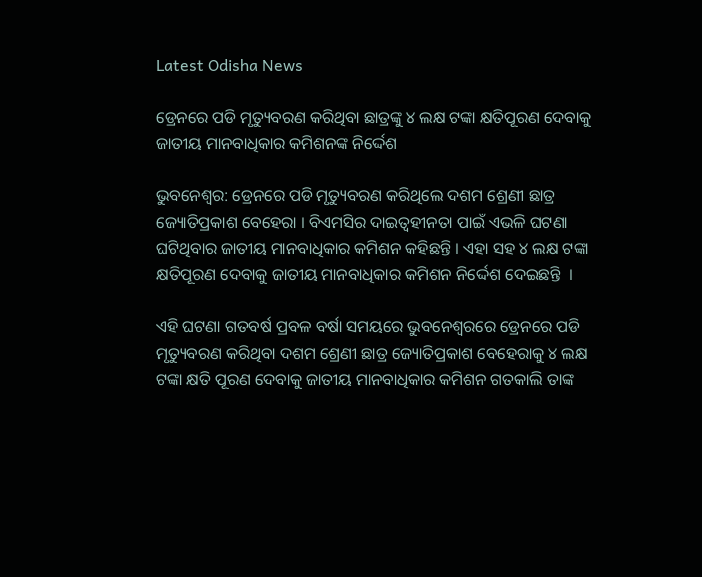Latest Odisha News

ଡ୍ରେନରେ ପଡି ମୃତ୍ୟୁବରଣ କରିଥିବା ଛାତ୍ରଙ୍କୁ ୪ ଲକ୍ଷ ଟଙ୍କା କ୍ଷତିପୂରଣ ଦେବାକୁ ଜାତୀୟ ମାନବାଧିକାର କମିଶନଙ୍କ ନିର୍ଦ୍ଦେଶ

ଭୁବନେଶ୍ୱର: ଡ୍ରେନରେ ପଡି ମୃତ୍ୟୁବରଣ କରିଥିଲେ ଦଶମ ଶ୍ରେଣୀ ଛାତ୍ର ଜ୍ୟୋତିପ୍ରକାଶ ବେହେରା । ବିଏମସିର ଦାଇତ୍ୱହୀନତା ପାଇଁ ଏଭଳି ଘଟଣା ଘଟିଥିବାର ଜାତୀୟ ମାନବାଧିକାର କମିଶନ କହିଛନ୍ତି । ଏହା ସହ ୪ ଲକ୍ଷ ଟଙ୍କା କ୍ଷତିପୂରଣ ଦେବାକୁ ଜାତୀୟ ମାନବାଧିକାର କମିଶନ ନିର୍ଦ୍ଦେଶ ଦେଇଛନ୍ତି  ।

ଏହି ଘଟଣା ଗତବର୍ଷ ପ୍ରବଳ ବର୍ଷା ସମୟରେ ଭୁବନେଶ୍ୱରରେ ଡ୍ରେନରେ ପଡି ମୃତ୍ୟୁବରଣ କରିଥିବା ଦଶମ ଶ୍ରେଣୀ ଛାତ୍ର ଜ୍ୟୋତିପ୍ରକାଶ ବେହେରାକୁ ୪ ଲକ୍ଷ ଟଙ୍କା କ୍ଷତି ପୂରଣ ଦେବାକୁ ଜାତୀୟ ମାନବାଧିକାର କମିଶନ ଗତକାଲି ତାଙ୍କ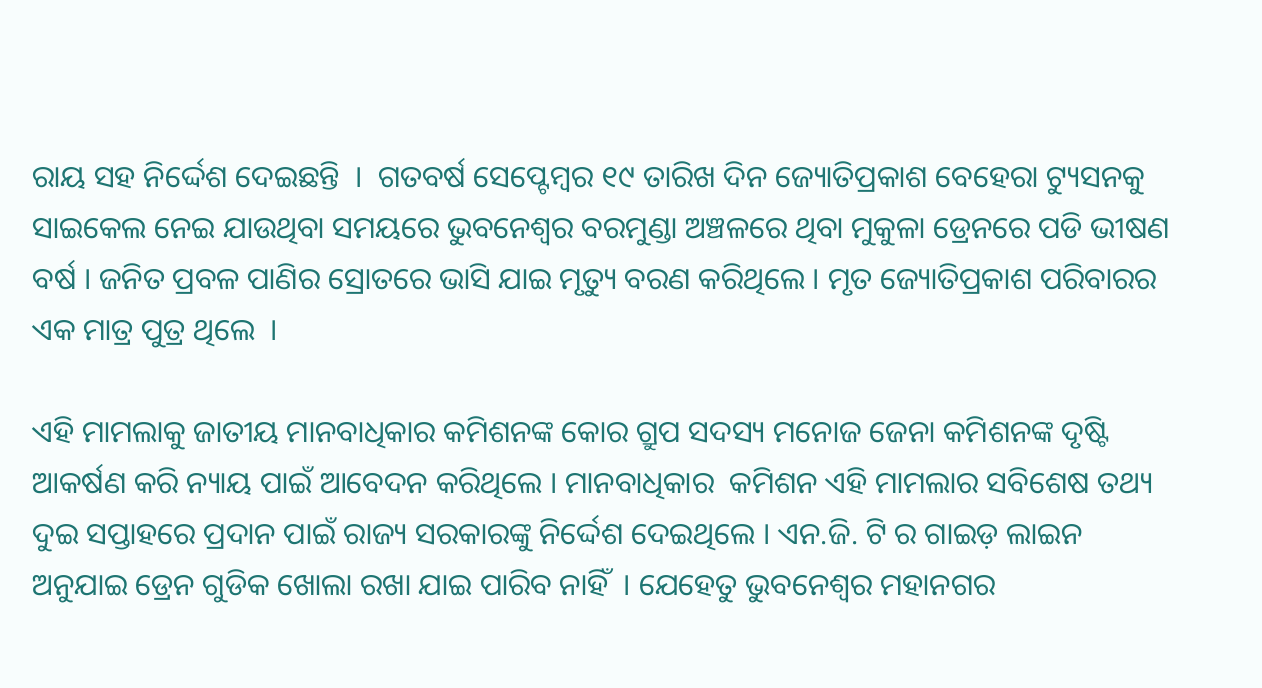ରାୟ ସହ ନିର୍ଦ୍ଦେଶ ଦେଇଛନ୍ତି  ।  ଗତବର୍ଷ ସେପ୍ଟେମ୍ବର ୧୯ ତାରିଖ ଦିନ ଜ୍ୟୋତିପ୍ରକାଶ ବେହେରା ଟ୍ୟୁସନକୁ ସାଇକେଲ ନେଇ ଯାଉଥିବା ସମୟରେ ଭୁବନେଶ୍ୱର ବରମୁଣ୍ଡା ଅଞ୍ଚଳରେ ଥିବା ମୁକୁଳା ଡ୍ରେନରେ ପଡି ଭୀଷଣ ବର୍ଷ । ଜନିତ ପ୍ରବଳ ପାଣିର ସ୍ରୋତରେ ଭାସି ଯାଇ ମୃତ୍ୟୁ ବରଣ କରିଥିଲେ । ମୃତ ଜ୍ୟୋତିପ୍ରକାଶ ପରିବାରର ଏକ ମାତ୍ର ପୁତ୍ର ଥିଲେ  ।

ଏହି ମାମଲାକୁ ଜାତୀୟ ମାନବାଧିକାର କମିଶନଙ୍କ କୋର ଗ୍ରୁପ ସଦସ୍ୟ ମନୋଜ ଜେନା କମିଶନଙ୍କ ଦୃଷ୍ଟି ଆକର୍ଷଣ କରି ନ୍ୟାୟ ପାଇଁ ଆବେଦନ କରିଥିଲେ । ମାନବାଧିକାର  କମିଶନ ଏହି ମାମଲାର ସବିଶେଷ ତଥ୍ୟ ଦୁଇ ସପ୍ତାହରେ ପ୍ରଦାନ ପାଇଁ ରାଜ୍ୟ ସରକାରଙ୍କୁ ନିର୍ଦ୍ଦେଶ ଦେଇଥିଲେ । ଏନ.ଜି. ଟି ର ଗାଇଡ଼ ଲାଇନ ଅନୁଯାଇ ଡ୍ରେନ ଗୁଡିକ ଖୋଲା ରଖା ଯାଇ ପାରିବ ନାହିଁ  । ଯେହେତୁ ଭୁବନେଶ୍ୱର ମହାନଗର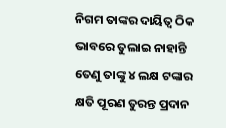ନିଗମ ତାଙ୍କର ଦାୟିତ୍ୱ ଠିକ ଭାବରେ ତୁଲାଇ ନାହାନ୍ତି ତେଣୁ ତାଙ୍କୁ ୪ ଲକ୍ଷ ଟଙ୍କାର କ୍ଷତି ପୂରଣ ତୁରନ୍ତ ପ୍ରଦାନ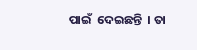ପାଇଁ  ଦେଇଛନ୍ତି  । ତା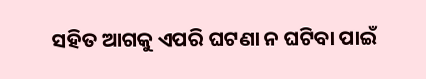ସହିତ ଆଗକୁ ଏପରି ଘଟଣା ନ ଘଟିବା ପାଇଁ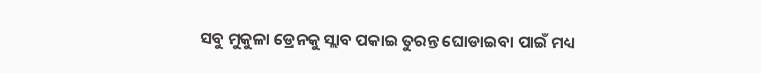ସବୁ ମୁକୁଳା ଡ୍ରେନକୁ ସ୍ଲାବ ପକାଇ ତୁରନ୍ତ ଘୋଡାଇବା ପାଇଁ ମଧ୍ୟ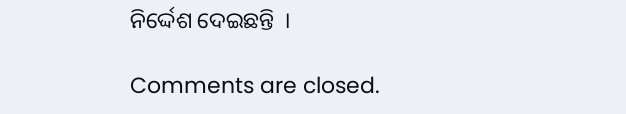ନିର୍ଦ୍ଦେଶ ଦେଇଛନ୍ତି  ।

Comments are closed.